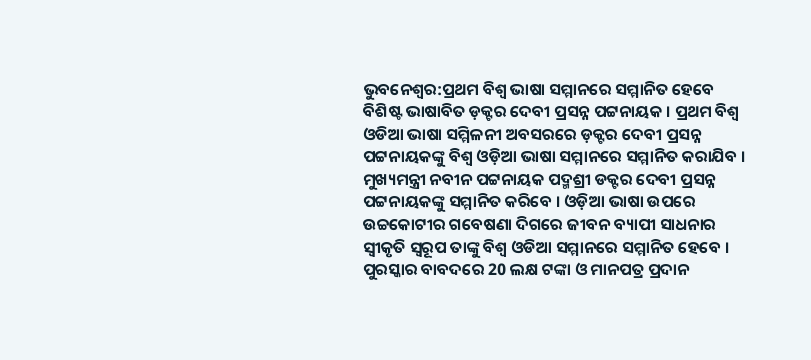ଭୁବନେଶ୍ବର:ପ୍ରଥମ ବିଶ୍ଵ ଭାଷା ସମ୍ମାନରେ ସମ୍ମାନିତ ହେବେ ବିଶିଷ୍ଟ ଭାଷାବିତ ଡ଼କ୍ଟର ଦେବୀ ପ୍ରସନ୍ନ ପଟ୍ଟନାୟକ । ପ୍ରଥମ ବିଶ୍ଵ ଓଡିଆ ଭାଷା ସମ୍ମିଳନୀ ଅବସରରେ ଡ଼କ୍ଟର ଦେବୀ ପ୍ରସନ୍ନ ପଟ୍ଟନାୟକଙ୍କୁ ବିଶ୍ଵ ଓଡ଼ିଆ ଭାଷା ସମ୍ମାନରେ ସମ୍ମାନିତ କରାଯିବ । ମୁଖ୍ୟମନ୍ତ୍ରୀ ନବୀନ ପଟ୍ଟନାୟକ ପଦ୍ମଶ୍ରୀ ଡକ୍ଟର ଦେବୀ ପ୍ରସନ୍ନ ପଟ୍ଟନାୟକଙ୍କୁ ସମ୍ମାନିତ କରିବେ । ଓଡ଼ିଆ ଭାଷା ଉପରେ ଉଚ୍ଚକୋଟୀର ଗବେଷଣା ଦିଗରେ ଜୀବନ ବ୍ୟାପୀ ସାଧନାର ସ୍ୱୀକୃତି ସ୍ଵରୂପ ତାଙ୍କୁ ବିଶ୍ଵ ଓଡିଆ ସମ୍ମାନରେ ସମ୍ମାନିତ ହେବେ । ପୁରସ୍କାର ବାବଦରେ 20 ଲକ୍ଷ ଟଙ୍କା ଓ ମାନପତ୍ର ପ୍ରଦାନ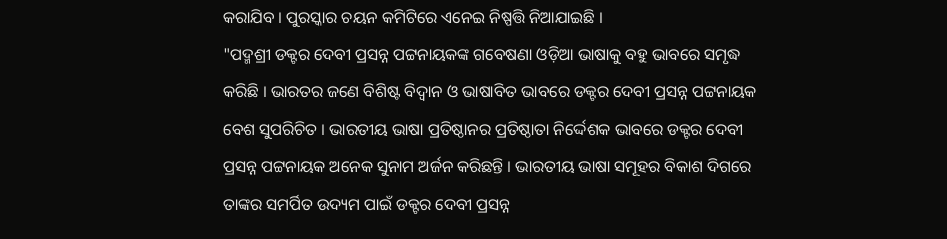କରାଯିବ । ପୁରସ୍କାର ଚୟନ କମିଟିରେ ଏନେଇ ନିଷ୍ପତ୍ତି ନିଆଯାଇଛି ।
"ପଦ୍ମଶ୍ରୀ ଡକ୍ଟର ଦେବୀ ପ୍ରସନ୍ନ ପଟ୍ଟନାୟକଙ୍କ ଗବେଷଣା ଓଡ଼ିଆ ଭାଷାକୁ ବହୁ ଭାବରେ ସମୃଦ୍ଧ କରିଛି । ଭାରତର ଜଣେ ବିଶିଷ୍ଟ ବିଦ୍ୱାନ ଓ ଭାଷାବିତ ଭାବରେ ଡକ୍ଟର ଦେବୀ ପ୍ରସନ୍ନ ପଟ୍ଟନାୟକ ବେଶ ସୁପରିଚିତ । ଭାରତୀୟ ଭାଷା ପ୍ରତିଷ୍ଠାନର ପ୍ରତିଷ୍ଠାତା ନିର୍ଦ୍ଦେଶକ ଭାବରେ ଡକ୍ଟର ଦେବୀ ପ୍ରସନ୍ନ ପଟ୍ଟନାୟକ ଅନେକ ସୁନାମ ଅର୍ଜନ କରିଛନ୍ତି । ଭାରତୀୟ ଭାଷା ସମୂହର ବିକାଶ ଦିଗରେ ତାଙ୍କର ସମର୍ପିତ ଉଦ୍ୟମ ପାଇଁ ଡକ୍ଟର ଦେବୀ ପ୍ରସନ୍ନ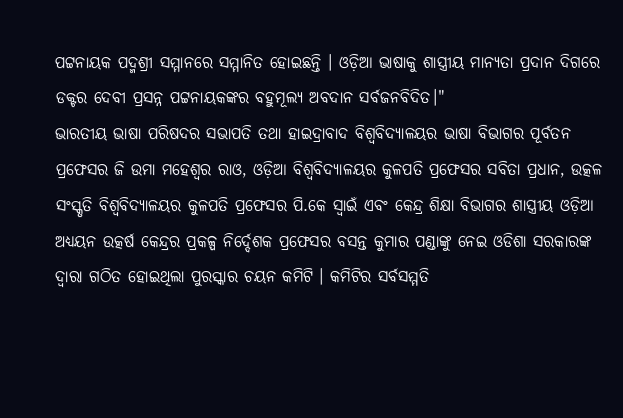ପଟ୍ଟନାୟକ ପଦ୍ମଶ୍ରୀ ସମ୍ମାନରେ ସମ୍ମାନିତ ହୋଇଛନ୍ତି । ଓଡ଼ିଆ ଭାଷାକୁ ଶାସ୍ତ୍ରୀୟ ମାନ୍ୟତା ପ୍ରଦାନ ଦିଗରେ ଡକ୍ଟର ଦେବୀ ପ୍ରସନ୍ନ ପଟ୍ଟନାୟକଙ୍କର ବହୁମୂଲ୍ୟ ଅବଦାନ ସର୍ବଜନବିଦିତ।"
ଭାରତୀୟ ଭାଷା ପରିଷଦର ସଭାପତି ତଥା ହାଇଦ୍ରାବାଦ ବିଶ୍ୱବିଦ୍ୟାଳୟର ଭାଷା ବିଭାଗର ପୂର୍ବତନ ପ୍ରଫେସର ଜି ଉମା ମହେଶ୍ଵର ରାଓ, ଓଡ଼ିଆ ବିଶ୍ୱବିଦ୍ୟାଳୟର କୁଳପତି ପ୍ରଫେସର ସବିତା ପ୍ରଧାନ, ଉତ୍କଳ ସଂସ୍କୃତି ବିଶ୍ୱବିଦ୍ୟାଳୟର କୁଳପତି ପ୍ରଫେସର ପି.କେ ସ୍ଵାଇଁ ଏବଂ କେନ୍ଦ୍ର ଶିକ୍ଷା ବିଭାଗର ଶାସ୍ତ୍ରୀୟ ଓଡ଼ିଆ ଅଧ୍ୟୟନ ଉତ୍କର୍ଷ କେନ୍ଦ୍ରର ପ୍ରକଳ୍ପ ନିର୍ଦ୍ଦେଶକ ପ୍ରଫେସର ବସନ୍ତ କୁମାର ପଣ୍ଡାଙ୍କୁ ନେଇ ଓଡିଶା ସରକାରଙ୍କ ଦ୍ୱାରା ଗଠିତ ହୋଇଥିଲା ପୁରସ୍କାର ଚୟନ କମିଟି । କମିଟିର ସର୍ବସମ୍ମତି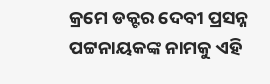କ୍ରମେ ଡକ୍ଟର ଦେବୀ ପ୍ରସନ୍ନ ପଟ୍ଟନାୟକଙ୍କ ନାମକୁ ଏହି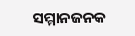ସମ୍ମାନଜନକ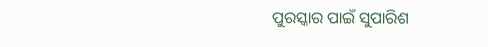ପୁରସ୍କାର ପାଇଁ ସୁପାରିଶ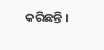କରିଛନ୍ତି ।